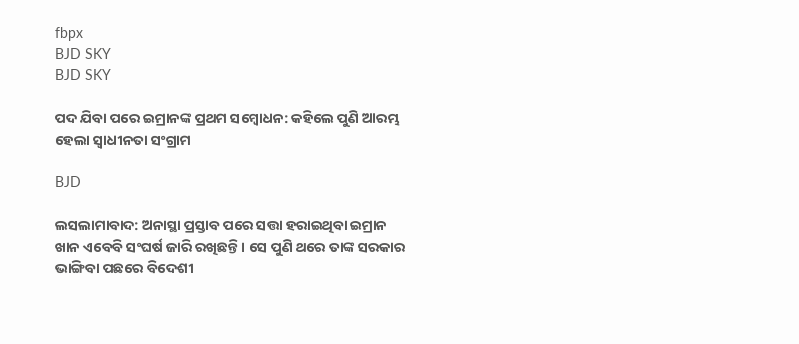fbpx
BJD SKY
BJD SKY

ପଦ ଯିବା ପରେ ଇମ୍ରାନଙ୍କ ପ୍ରଥମ ସମ୍ବୋଧନ: କହିଲେ ପୁଣି ଆରମ୍ଭ ହେଲା ସ୍ୱାଧୀନତା ସଂଗ୍ରାମ

BJD

ଲସଲାମାବାଦ: ଅନାସ୍ଥା ପ୍ରସ୍ତାବ ପରେ ସତ୍ତା ହରାଇଥିବା ଇମ୍ରାନ ଖାନ ଏବେବି ସଂଘର୍ଷ ଜାରି ରଖିଛନ୍ତି । ସେ ପୁଣି ଥରେ ତାଙ୍କ ସରକାର ଭାଙ୍ଗିବା ପଛରେ ବିଦେଶୀ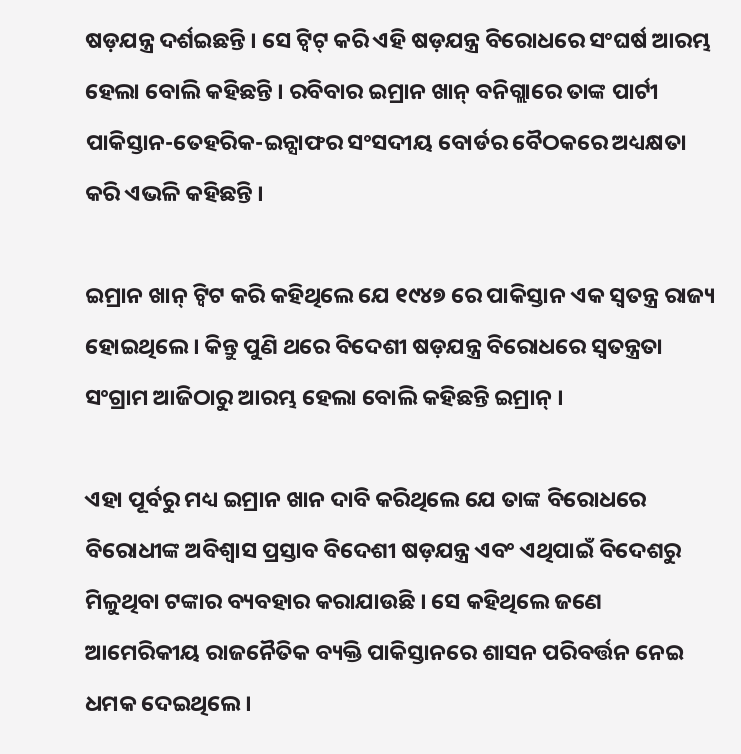ଷଡ଼ଯନ୍ତ୍ର ଦର୍ଶଇଛନ୍ତି । ସେ ଟ୍ୱିଟ୍ କରି ଏହି ଷଡ଼ଯନ୍ତ୍ର ବିରୋଧରେ ସଂଘର୍ଷ ଆରମ୍ଭ ହେଲା ବୋଲି କହିଛନ୍ତି । ରବିବାର ଇମ୍ରାନ ଖାନ୍ ବନିଗ୍ଲାରେ ତାଙ୍କ ପାର୍ଟୀ ପାକିସ୍ତାନ-ତେହରିକ-ଇନ୍ସାଫର ସଂସଦୀୟ ବୋର୍ଡର ବୈଠକରେ ଅଧ୍ୟକ୍ଷତା କରି ଏଭଳି କହିଛନ୍ତି ।

ଇମ୍ରାନ ଖାନ୍ ଟ୍ୱିଟ କରି କହିଥିଲେ ଯେ ୧୯୪୭ ରେ ପାକିସ୍ତାନ ଏକ ସ୍ୱତନ୍ତ୍ର ରାଜ୍ୟ ହୋଇଥିଲେ । କିନ୍ତୁ ପୁଣି ଥରେ ବିଦେଶୀ ଷଡ଼ଯନ୍ତ୍ର ବିରୋଧରେ ସ୍ୱତନ୍ତ୍ରତା ସଂଗ୍ରାମ ଆଜିଠାରୁ ଆରମ୍ଭ ହେଲା ବୋଲି କହିଛନ୍ତି ଇମ୍ରାନ୍ ।

ଏହା ପୂର୍ବରୁ ମଧ୍ୟ ଇମ୍ରାନ ଖାନ ଦାବି କରିଥିଲେ ଯେ ତାଙ୍କ ବିରୋଧରେ ବିରୋଧୀଙ୍କ ଅବିଶ୍ୱାସ ପ୍ରସ୍ତାବ ବିଦେଶୀ ଷଡ଼ଯନ୍ତ୍ର ଏବଂ ଏଥିପାଇଁ ବିଦେଶରୁ ମିଳୁଥିବା ଟଙ୍କାର ବ୍ୟବହାର କରାଯାଉଛି । ସେ କହିଥିଲେ ଜଣେ ଆମେରିକୀୟ ରାଜନୈତିକ ବ୍ୟକ୍ତି ପାକିସ୍ତାନରେ ଶାସନ ପରିବର୍ତ୍ତନ ନେଇ ଧମକ ଦେଇଥିଲେ ।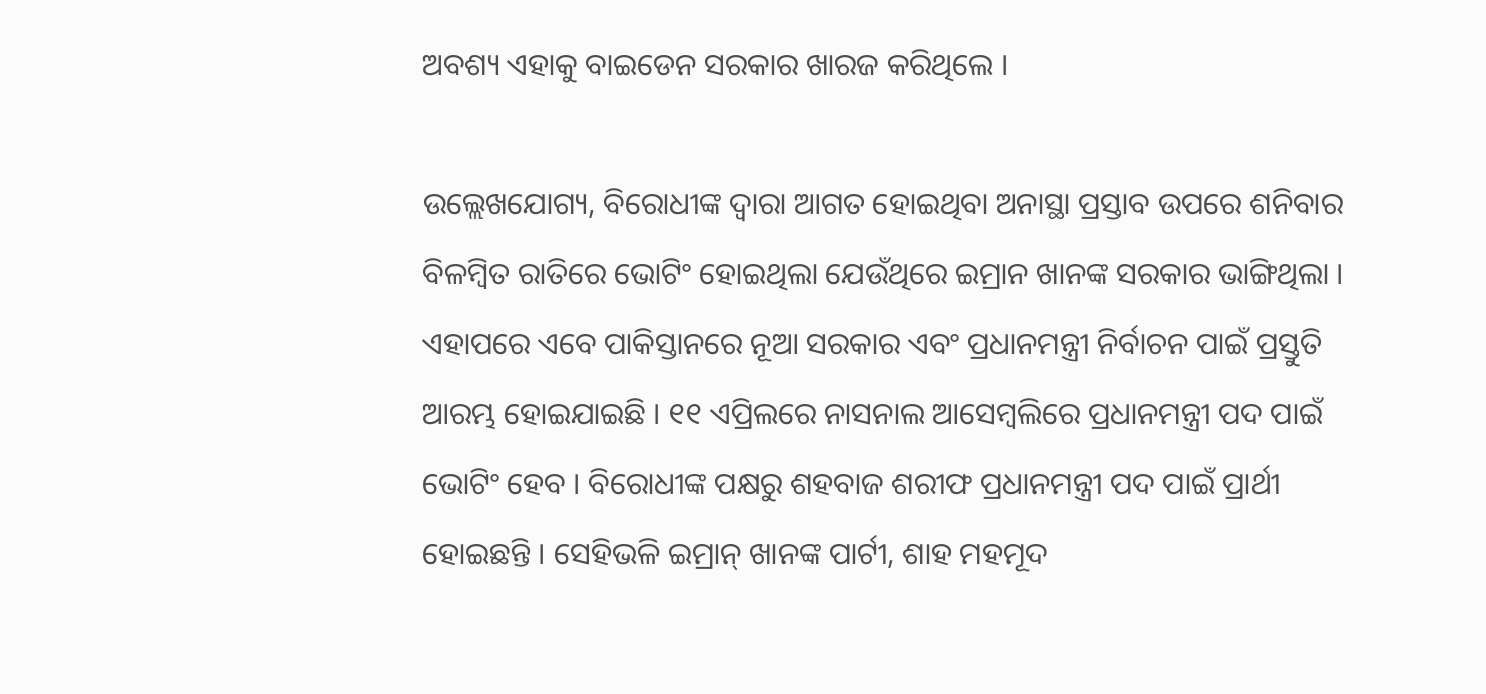ଅବଶ୍ୟ ଏହାକୁ ବାଇଡେନ ସରକାର ଖାରଜ କରିଥିଲେ ।

ଉଲ୍ଲେଖଯୋଗ୍ୟ, ବିରୋଧୀଙ୍କ ଦ୍ୱାରା ଆଗତ ହୋଇଥିବା ଅନାସ୍ଥା ପ୍ରସ୍ତାବ ଉପରେ ଶନିବାର ବିଳମ୍ବିତ ରାତିରେ ଭୋଟିଂ ହୋଇଥିଲା ଯେଉଁଥିରେ ଇମ୍ରାନ ଖାନଙ୍କ ସରକାର ଭାଙ୍ଗିଥିଲା । ଏହାପରେ ଏବେ ପାକିସ୍ତାନରେ ନୂଆ ସରକାର ଏବଂ ପ୍ରଧାନମନ୍ତ୍ରୀ ନିର୍ବାଚନ ପାଇଁ ପ୍ରସ୍ତୁତି ଆରମ୍ଭ ହୋଇଯାଇଛି । ୧୧ ଏପ୍ରିଲରେ ନାସନାଲ ଆସେମ୍ବଲିରେ ପ୍ରଧାନମନ୍ତ୍ରୀ ପଦ ପାଇଁ ଭୋଟିଂ ହେବ । ବିରୋଧୀଙ୍କ ପକ୍ଷରୁ ଶହବାଜ ଶରୀଫ ପ୍ରଧାନମନ୍ତ୍ରୀ ପଦ ପାଇଁ ପ୍ରାର୍ଥୀ ହୋଇଛନ୍ତି । ସେହିଭଳି ଇମ୍ରାନ୍ ଖାନଙ୍କ ପାର୍ଟୀ, ଶାହ ମହମୂଦ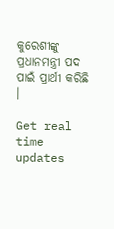କୁରେଶୀଙ୍କୁ ପ୍ରଧାନମନ୍ତ୍ରୀ ପଦ ପାଇଁ ପ୍ରାର୍ଥୀ କରିଛି ।

Get real time updates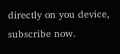directly on you device, subscribe now.